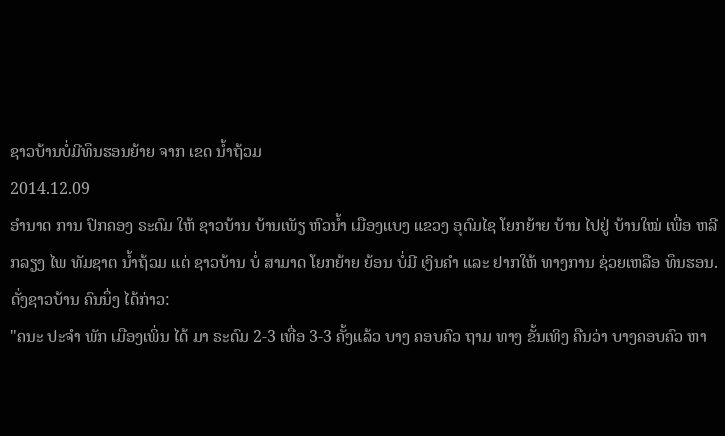ຊາວບ້ານບໍ່ມີທຶນຮອນຍ້າຍ ຈາກ ເຂດ ນໍ້າຖ້ວມ
2014.12.09
ອໍານາດ ການ ປົກຄອງ ຣະດົມ ໃຫ້ ຊາວບ້ານ ບ້ານເພັຽ ຫົວນໍ້າ ເມືອງແບງ ແຂວງ ອຸດົມໄຊ ໂຍກຍ້າຍ ບ້ານ ໄປຢູ່ ບ້ານໃໝ່ ເພື່ອ ຫລີກລຽງ ໄພ ທັມຊາຕ ນໍ້າຖ້ວມ ແຕ່ ຊາວບ້ານ ບໍ່ ສາມາດ ໂຍກຍ້າຍ ຍ້ອນ ບໍ່ມີ ເງິນຄໍາ ແລະ ຢາກໃຫ້ ທາງການ ຊ່ວຍເຫລືອ ທຶນຮອນ. ດັ່ງຊາວບ້ານ ຄົນນຶ່ງ ໄດ້ກ່າວ:
"ຄນະ ປະຈໍາ ພັກ ເມືອງເພິ່ນ ໄດ້ ມາ ຣະດົມ 2-3 ເທື່ອ 3-3 ຄັ້ງແລ້ວ ບາງ ຄອບຄົວ ຖາມ ທາງ ຂັ້ນເທິງ ຄືນວ່າ ບາງຄອບຄົວ ຫາ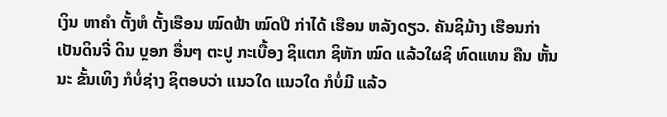ເງິນ ຫາຄໍາ ຕັ້ງຫໍ ຕັ້ງເຮືອນ ໝົດຟ້າ ໝົດປີ ກ່າໄດ້ ເຮືອນ ຫລັງດຽວ. ຄັນຊິມ້າງ ເຮືອນກ່າ ເປັນດິນຈີ່ ດິນ ບຼອກ ອື່ນໆ ຕະປູ ກະເບື້ອງ ຊິແຕກ ຊິຫັກ ໝົດ ແລ້ວໃຜຊິ ທົດແທນ ຄືນ ຫັ້ນນະ ຂັ້ນເທິງ ກໍບໍ່ຊ່າງ ຊິຕອບວ່າ ແນວໃດ ແນວໃດ ກໍບໍ່ມີ ແລ້ວ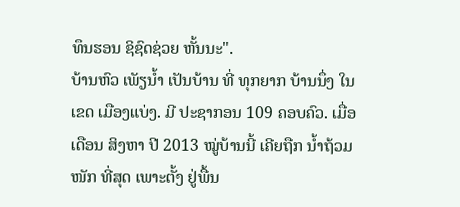ທຶນຮອນ ຊິຊົດຊ່ວຍ ຫັ້ນນະ".
ບ້ານຫົວ ເພັຽນໍ້າ ເປັນບ້ານ ທີ່ ທຸກຍາກ ບ້ານນຶ່ງ ໃນເຂດ ເມືອງແບ່ງ. ມີ ປະຊາກອນ 109 ຄອບຄົວ. ເມື່ອເດືອນ ສິງຫາ ປີ 2013 ໝູ່ບ້ານນີ້ ເຄີຍຖືກ ນໍ້າຖ້ວມ ໜັກ ທີ່ສຸດ ເພາະຕັ້ງ ຢູ່ພື້ນ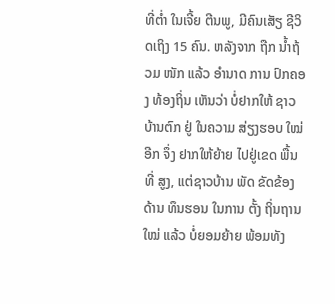ທີ່ຕໍ່າ ໃນເຈີ້ຍ ຕີນພູ, ມີຄົນເສັຽ ຊີວິດເຖິງ 15 ຄົນ. ຫລັງຈາກ ຖືກ ນໍ້າຖ້ວມ ໜັກ ແລ້ວ ອໍານາດ ການ ປົກຄອງ ທ້ອງຖິ່ນ ເຫັນວ່າ ບໍ່ຢາກໃຫ້ ຊາວ ບ້ານຕົກ ຢູ່ ໃນຄວາມ ສ່ຽງຮອບ ໃໝ່ອີກ ຈຶ່ງ ຢາກໃຫ້ຍ້າຍ ໄປຢູ່ເຂດ ພື້ນທີ່ ສູງ, ແຕ່ຊາວບ້ານ ພັດ ຂັດຂ້ອງ ດ້ານ ທຶນຮອນ ໃນການ ຕັ້ງ ຖິ່ນຖານ ໃໝ່ ແລ້ວ ບໍ່ຍອມຍ້າຍ ພ້ອມທັງ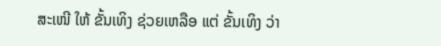ສະເໜີ ໃຫ້ ຂັ້ນເທິງ ຊ່ວຍເຫລືອ ແຕ່ ຂັ້ນເທິງ ວ່າ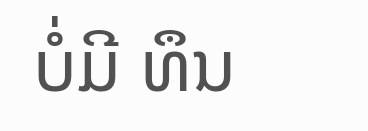ບໍ່ມີ ທຶນ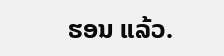ຮອນ ແລ້ວ.